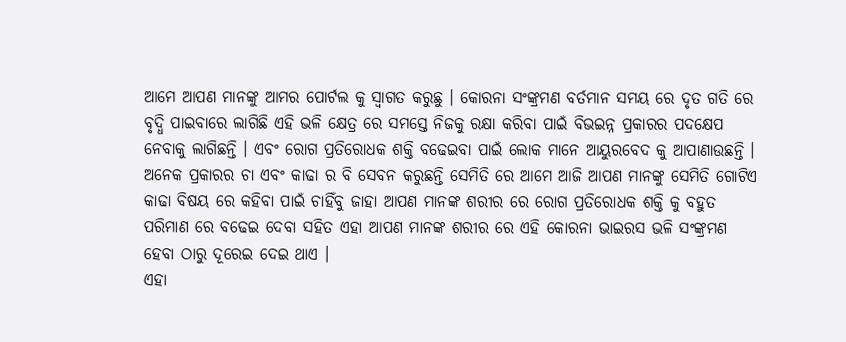ଆମେ ଆପଣ ମାନଙ୍କୁ ଆମର ପୋର୍ଟଲ କୁ ସ୍ୱାଗତ କରୁଛୁ । କୋରନା ସଂଙ୍କ୍ରମଣ ବର୍ତମାନ ସମୟ ରେ ଦୃତ ଗତି ରେ ବୃଦ୍ଧି ପାଇବାରେ ଲାଗିଛି ଏହି ଭଳି କ୍ଷେତ୍ର ରେ ସମସ୍ତେ ନିଜକୁ ରକ୍ଷା କରିବା ପାଇଁ ବିଭଇନ୍ନ ପ୍ରକାରର ପଦକ୍ଷେପ ନେବାକୁ ଲାଗିଛନ୍ତି । ଏବଂ ରୋଗ ପ୍ରତିରୋଧକ ଶକ୍ତି ବଢେଇବା ପାଇଁ ଲୋକ ମାନେ ଆୟୁରବେଦ କୁ ଆପାଣାଉଛନ୍ତି । ଅନେକ ପ୍ରକାରର ଚା ଏବଂ କାଢା ର ବି ସେବନ କରୁଛନ୍ତି ସେମିତି ରେ ଆମେ ଆଜି ଆପଣ ମାନଙ୍କୁ ସେମିତି ଗୋଟିଏ କାଢା ବିଷୟ ରେ କହିବା ପାଇଁ ଚାହିଁବୁ ଜାହା ଆପଣ ମାନଙ୍କ ଶରୀର ରେ ରୋଗ ପ୍ରତିରୋଧକ ଶକ୍ତି କୁ ବହୁତ ପରିମାଣ ରେ ବଢେଇ ଦେବା ସହିତ ଏହା ଆପଣ ମାନଙ୍କ ଶରୀର ରେ ଏହି କୋରନା ଭାଇରସ ଭଳି ସଂଙ୍କ୍ରମଣ ହେବା ଠାରୁ ଦୂରେଇ ଦେଇ ଥାଏ ।
ଏହା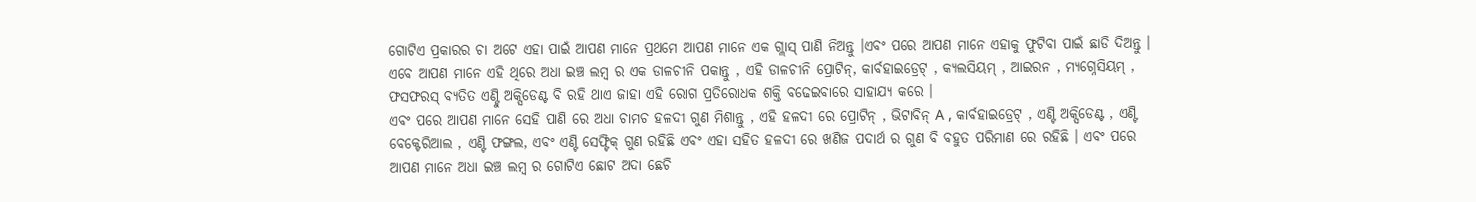ଗୋଟିଏ ପ୍ରକାରର ଚା ଅଟେ ଏହା ପାଇଁ ଆପଣ ମାନେ ପ୍ରଥମେ ଆପଣ ମାନେ ଏକ ଗ୍ଲାସ୍ ପାଣି ନିଅନ୍ତୁ ।ଏବଂ ପରେ ଆପଣ ମାନେ ଏହାକୁ ଫୁଟିବା ପାଇଁ ଛାଡି ଦିଅନ୍ତୁ । ଏବେ ଆପଣ ମାନେ ଏହି ଥିରେ ଅଧା ଇଞ୍ଚ ଲମ୍ବ ର ଏକ ଡାଳଚୀନି ପକାନ୍ତୁ , ଏହି ଡାଳଚୀନି ପ୍ରୋଟିନ୍, କାର୍ବହାଇଡ୍ରେଟ୍ , କ୍ୟଲସିୟମ୍ , ଆଇରନ , ମ୍ୟଗ୍ନେସିୟମ୍ , ଫସଫରସ୍ ବ୍ୟତିତ ଏଣ୍ଟିୁ ଅକ୍ସିଡେଣ୍ଟ ବି ରହି ଥାଏ ଜାହା ଏହି ରୋଗ ପ୍ରତିରୋଧକ ଶକ୍ତି ବଢେଇବାରେ ସାହାଯ୍ୟ କରେ ।
ଏବଂ ପରେ ଆପଣ ମାନେ ସେହି ପାଣି ରେ ଅଧା ଚାମଚ ହଳଦୀ ଗୁଣ ମିଶାନ୍ତୁ , ଏହି ହଳଦୀ ରେ ପ୍ରୋଟିନ୍ , ଭିଟାବିନ୍ A , କାର୍ବହାଇଡ୍ରେଟ୍ , ଏଣ୍ଟି ଅକ୍ସିଡେଣ୍ଟ , ଏଣ୍ଟି ବେକ୍ଟେରିଆଲ , ଏଣ୍ଟି ଫଙ୍ଗଲ, ଏବଂ ଏଣ୍ଟି ସେଫ୍ଟିକ୍ ଗୁଣ ରହିଛି ଏବଂ ଏହା ସହିତ ହଳଦୀ ରେ ଖଣିଜ ପଦାର୍ଥ ର ଗୁଣ ବି ବହୁତ ପରିମାଣ ରେ ରହିଛି । ଏବଂ ପରେ ଆପଣ ମାନେ ଅଧା ଇଞ୍ଚ ଲମ୍ବ ର ଗୋଟିଏ ଛୋଟ ଅଦା ଛେଚି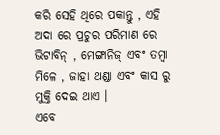କରି ସେହି ଥିରେ ପକାନ୍ତୁ , ଏହି ଅଦା ରେ ପ୍ରଚୁର ପରିମାଣ ରେ ଭିଟାବିନ୍ , ମେଙ୍ଗାନିଜ୍ ଏବଂ ତମ୍ବା ମିଳେ , ଜାହା ଥଣ୍ଡା ଏବଂ କାସ ରୁ ମୁକ୍ତି ଦେଇ ଥାଏ ।
ଏବେ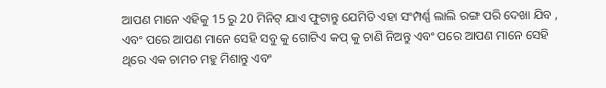ଆପଣ ମାନେ ଏହିକୁ 15 ରୁ 20 ମିନିଟ୍ ଯାଏ ଫୁଟାନ୍ତୁ ଯେମିତି ଏହା ସଂମ୍ପର୍ଣ୍ଣ ଲାଲି ରଙ୍ଗ ପରି ଦେଖା ଯିବ , ଏବଂ ପରେ ଆପଣ ମାନେ ସେହି ସବୁ କୁ ଗୋଟିଏ କପ୍ କୁ ଚାଣି ନିଅନ୍ତୁ ଏବଂ ପରେ ଆପଣ ମାନେ ସେହି ଥିରେ ଏକ ଚାମଚ ମହୁ ମିଶାନ୍ତୁ ଏବଂ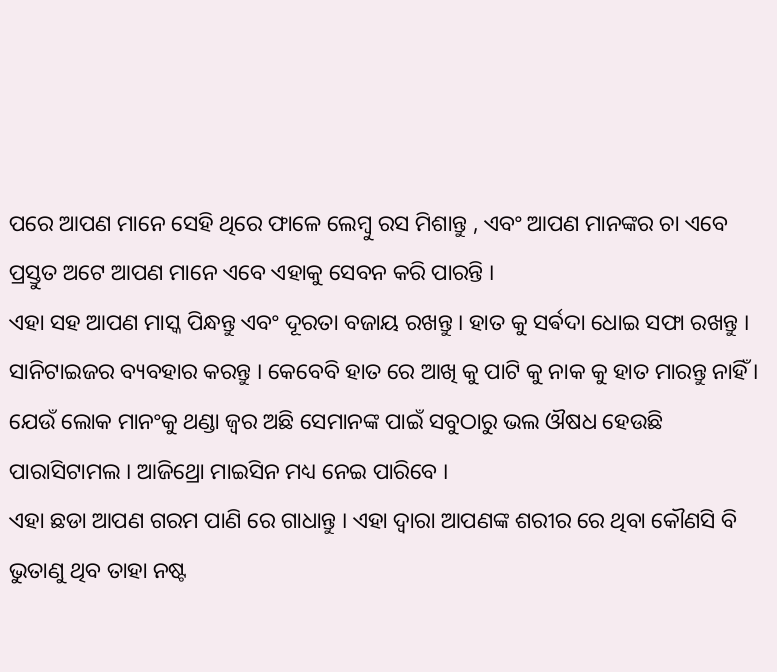ପରେ ଆପଣ ମାନେ ସେହି ଥିରେ ଫାଳେ ଲେମ୍ବୁ ରସ ମିଶାନ୍ତୁ , ଏବଂ ଆପଣ ମାନଙ୍କର ଚା ଏବେ ପ୍ରସ୍ତୁତ ଅଟେ ଆପଣ ମାନେ ଏବେ ଏହାକୁ ସେବନ କରି ପାରନ୍ତି ।
ଏହା ସହ ଆପଣ ମାସ୍କ ପିନ୍ଧନ୍ତୁ ଏବଂ ଦୂରତା ବଜାୟ ରଖନ୍ତୁ । ହାତ କୁ ସର୍ଵଦା ଧୋଇ ସଫା ରଖନ୍ତୁ । ସାନିଟାଇଜର ବ୍ୟବହାର କରନ୍ତୁ । କେବେବି ହାତ ରେ ଆଖି କୁ ପାଟି କୁ ନାକ କୁ ହାତ ମାରନ୍ତୁ ନାହିଁ । ଯେଉଁ ଲୋକ ମାନଂକୁ ଥଣ୍ଡା ଜ୍ଵର ଅଛି ସେମାନଙ୍କ ପାଇଁ ସବୁଠାରୁ ଭଲ ଔଷଧ ହେଉଛି ପାରାସିଟାମଲ । ଆଜିଥ୍ରୋ ମାଇସିନ ମଧ୍ୟ ନେଇ ପାରିବେ ।
ଏହା ଛଡା ଆପଣ ଗରମ ପାଣି ରେ ଗାଧାନ୍ତୁ । ଏହା ଦ୍ୱାରା ଆପଣଙ୍କ ଶରୀର ରେ ଥିବା କୌଣସି ବି ଭୁତାଣୁ ଥିବ ତାହା ନଷ୍ଟ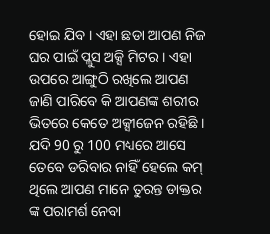ହୋଇ ଯିବ । ଏହା ଛଡା ଆପଣ ନିଜ ଘର ପାଇଁ ପ୍ଲୁସ ଅକ୍ସି ମିଟର । ଏହା ଉପରେ ଆଙ୍ଗୁଠି ରଖିଲେ ଆପଣ ଜାଣି ପାରିବେ କି ଆପଣଙ୍କ ଶରୀର ଭିତରେ କେତେ ଅକ୍ସୀଜେନ ରହିଛି । ଯଦି 90 ରୁ 100 ମଧ୍ୟରେ ଆସେ ତେବେ ଡରିବାର ନାହିଁ ହେଲେ କମ୍ ଥିଲେ ଆପଣ ମାନେ ତୁରନ୍ତ ଡାକ୍ତର ଙ୍କ ପରାମର୍ଶ ନେବା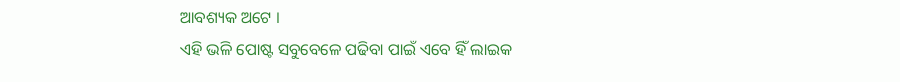ଆବଶ୍ୟକ ଅଟେ ।
ଏହି ଭଳି ପୋଷ୍ଟ ସବୁବେଳେ ପଢିବା ପାଇଁ ଏବେ ହିଁ ଲାଇକ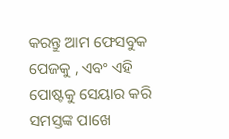କରନ୍ତୁ ଆମ ଫେସବୁକ ପେଜକୁ , ଏବଂ ଏହି ପୋଷ୍ଟକୁ ସେୟାର କରି ସମସ୍ତଙ୍କ ପାଖେ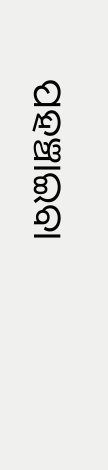ପହଞ୍ଚାଇବା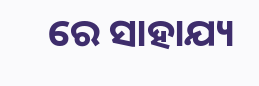ରେ ସାହାଯ୍ୟ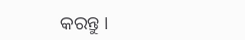କରନ୍ତୁ ।